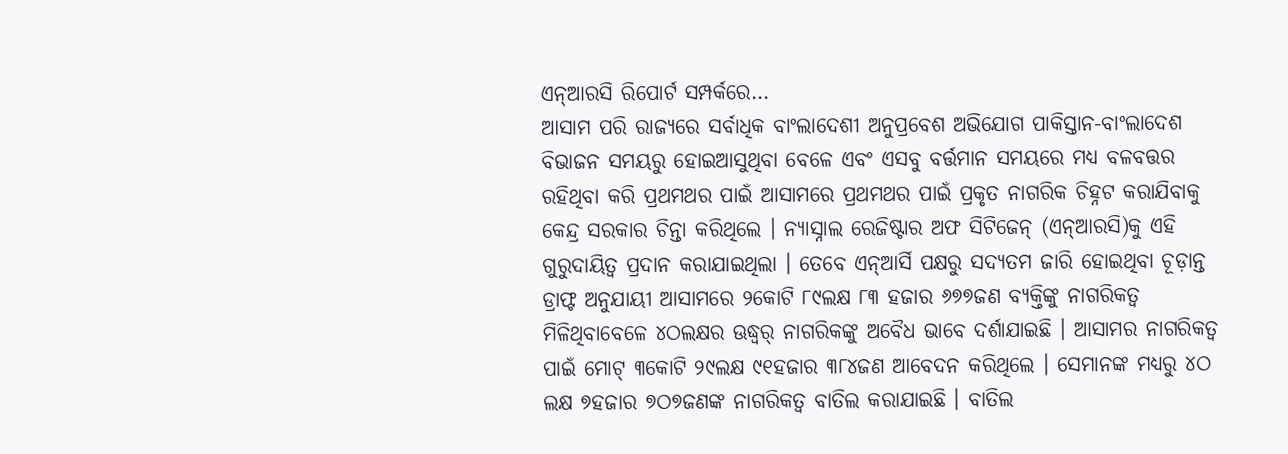ଏନ୍ଆରସି ରିପୋର୍ଟ ସମ୍ପର୍କରେ…
ଆସାମ ପରି ରାଜ୍ୟରେ ସର୍ବାଧିକ ବାଂଲାଦେଶୀ ଅନୁପ୍ରବେଶ ଅଭିଯୋଗ ପାକିସ୍ତାନ-ବାଂଲାଦେଶ ବିଭାଜନ ସମୟରୁ ହୋଇଆସୁଥିବା ବେଳେ ଏବଂ ଏସବୁ ବର୍ତ୍ତମାନ ସମୟରେ ମଧ୍ୟ ବଳବତ୍ତର ରହିଥିବା କରି ପ୍ରଥମଥର ପାଇଁ ଆସାମରେ ପ୍ରଥମଥର ପାଇଁ ପ୍ରକୃତ ନାଗରିକ ଚିହ୍ନଟ କରାଯିବାକୁ କେନ୍ଦ୍ର ସରକାର ଚିନ୍ତା କରିଥିଲେ । ନ୍ୟାସ୍ନାଲ ରେଜିଷ୍ଟାର ଅଫ ସିଟିଜେନ୍ (ଏନ୍ଆରସି)କୁ ଏହି ଗୁରୁଦାୟିତ୍ୱ ପ୍ରଦାନ କରାଯାଇଥିଲା । ତେବେ ଏନ୍ଆର୍ସି ପକ୍ଷରୁ ସଦ୍ୟତମ ଜାରି ହୋଇଥିବା ଚୂଡ଼ାନ୍ତ ଡ୍ରାଫ୍ଟ ଅନୁଯାୟୀ ଆସାମରେ ୨କୋଟି ୮୯ଲକ୍ଷ ୮୩ ହଜାର ୬୭୭ଜଣ ବ୍ୟକ୍ତିଙ୍କୁ ନାଗରିକତ୍ୱ ମିଳିଥିବାବେଳେ ୪ଠଲକ୍ଷର ଊଦ୍ଧ୍ୱର୍ ନାଗରିକଙ୍କୁ ଅବୈଧ ଭାବେ ଦର୍ଶାଯାଇଛି । ଆସାମର ନାଗରିକତ୍ୱ ପାଇଁ ମୋଟ୍ ୩କୋଟି ୨୯ଲକ୍ଷ ୯୧ହଜାର ୩୮୪ଜଣ ଆବେଦନ କରିଥିଲେ । ସେମାନଙ୍କ ମଧ୍ୟରୁ ୪ଠ ଲକ୍ଷ ୭ହଜାର ୭ଠ୭ଜଣଙ୍କ ନାଗରିକତ୍ୱ ବାତିଲ କରାଯାଇଛି । ବାତିଲ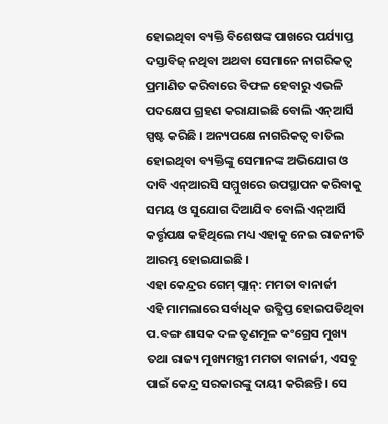ହୋଇଥିବା ବ୍ୟକ୍ତି ବିଶେଷଙ୍କ ପାଖରେ ପର୍ଯ୍ୟାପ୍ତ ଦସ୍ତାବିଜ୍ ନଥିବା ଅଥବା ସେମାନେ ନାଗରିକତ୍ୱ ପ୍ରମାଣିତ କରିବାରେ ବିଫଳ ହେବାରୁ ଏଭଳି ପଦକ୍ଷେପ ଗ୍ରହଣ କରାଯାଇଛି ବୋଲି ଏନ୍ଆର୍ସି ସ୍ପଷ୍ଟ କରିଛି । ଅନ୍ୟପକ୍ଷେ ନାଗରିକତ୍ୱ ବାତିଲ ହୋଇଥିବା ବ୍ୟକ୍ତିଙ୍କୁ ସେମାନଙ୍କ ଅଭିଯୋଗ ଓ ଦାବି ଏନ୍ଆରସି ସମ୍ମୁଖରେ ଉପସ୍ଥାପନ କରିବାକୁ ସମୟ ଓ ସୁଯୋଗ ଦିଆଯିବ ବୋଲି ଏନ୍ଆର୍ସି କର୍ତ୍ତୃପକ୍ଷ କହିଥିଲେ ମଧ୍ୟ ଏହାକୁ ନେଇ ରାଜନୀତି ଆରମ୍ଭ ହୋଇଯାଇଛି ।
ଏହା କେନ୍ଦ୍ରର ଗେମ୍ ପ୍ଲାନ୍: ମମତା ବାନାର୍ଜୀ
ଏହି ମାମଲାରେ ସର୍ବାଧିକ ଉତ୍କ୍ଷିପ୍ତ ହୋଇପଡିଥିବା ପ.ବଙ୍ଗ ଶାସକ ଦଳ ତୃଣମୂଳ କଂଗ୍ରେସ ମୁଖ୍ୟ ତଥା ରାଜ୍ୟ ମୁଖ୍ୟମନ୍ତ୍ରୀ ମମତା ବାନାର୍ଜୀ, ଏସବୁ ପାଇଁ କେନ୍ଦ୍ର ସରକାରଙ୍କୁ ଦାୟୀ କରିଛନ୍ତି । ସେ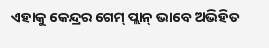ଏହାକୁ କେନ୍ଦ୍ରର ଗେମ୍ ପ୍ଲାନ୍ ଭାବେ ଅଭିହିତ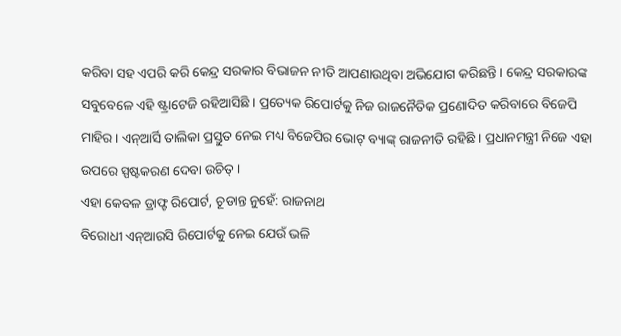କରିବା ସହ ଏପରି କରି କେନ୍ଦ୍ର ସରକାର ବିଭାଜନ ନୀତି ଆପଣାଉଥିବା ଅଭିଯୋଗ କରିଛନ୍ତି । କେନ୍ଦ୍ର ସରକାରଙ୍କ ସବୁବେଳେ ଏହି ଷ୍ଟ୍ରାଟେଜି ରହିଆସିଛି । ପ୍ରତ୍ୟେକ ରିପୋର୍ଟକୁ ନିଜ ରାଜନୈତିକ ପ୍ରଣୋଦିତ କରିବାରେ ବିଜେପି ମାହିର । ଏନ୍ଆର୍ସି ତାଲିକା ପ୍ରସ୍ତୁତ ନେଇ ମଧ୍ୟ ବିଜେପିର ଭୋଟ୍ ବ୍ୟାଙ୍କ୍ ରାଜନୀତି ରହିଛି । ପ୍ରଧାନମନ୍ତ୍ରୀ ନିଜେ ଏହା ଉପରେ ସ୍ପଷ୍ଟକରଣ ଦେବା ଉଚିତ୍ ।
ଏହା କେବଳ ଡ୍ରାଫ୍ଟ ରିପୋର୍ଟ, ଚୂଡାନ୍ତ ନୁହେଁ: ରାଜନାଥ
ବିରୋଧୀ ଏନ୍ଆରସି ରିପୋର୍ଟକୁ ନେଇ ଯେଉଁ ଭଳି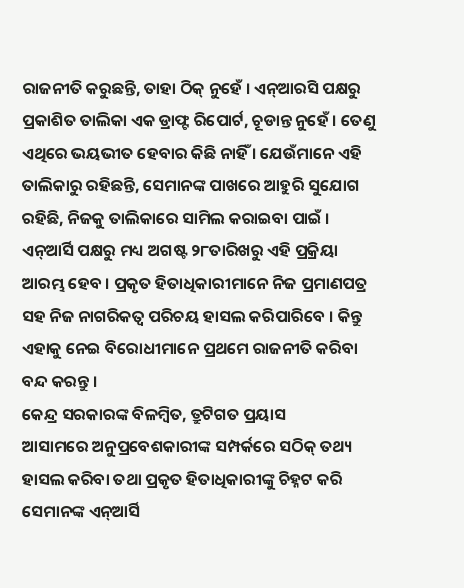ରାଜନୀତି କରୁଛନ୍ତି, ତାହା ଠିକ୍ ନୁହେଁ । ଏନ୍ଆରସି ପକ୍ଷରୁ ପ୍ରକାଶିତ ତାଲିକା ଏକ ଡ୍ରାଫ୍ଟ ରିପୋର୍ଟ, ଚୂଡାନ୍ତ ନୁହେଁ । ତେଣୁ ଏଥିରେ ଭୟଭୀତ ହେବାର କିଛି ନାହିଁ । ଯେଉଁମାନେ ଏହି ତାଲିକାରୁ ରହିଛନ୍ତି, ସେମାନଙ୍କ ପାଖରେ ଆହୁରି ସୁଯୋଗ ରହିଛି, ନିଜକୁ ତାଲିକାରେ ସାମିଲ କରାଇବା ପାଇଁ । ଏନ୍ଆର୍ସି ପକ୍ଷରୁ ମଧ୍ୟ ଅଗଷ୍ଟ ୨୮ତାରିଖରୁ ଏହି ପ୍ରକ୍ରିୟା ଆରମ୍ଭ ହେବ । ପ୍ରକୃତ ହିତାଧିକାରୀମାନେ ନିଜ ପ୍ରମାଣପତ୍ର ସହ ନିଜ ନାଗରିକତ୍ୱ ପରିଚୟ ହାସଲ କରିପାରିବେ । କିନ୍ତୁ ଏହାକୁ ନେଇ ବିରୋଧୀମାନେ ପ୍ରଥମେ ରାଜନୀତି କରିବା ବନ୍ଦ କରନ୍ତୁ ।
କେନ୍ଦ୍ର ସରକାରଙ୍କ ବିଳମ୍ବିତ, ତ୍ରୁଟିଗତ ପ୍ରୟାସ
ଆସାମରେ ଅନୁପ୍ରବେଶକାରୀଙ୍କ ସମ୍ପର୍କରେ ସଠିକ୍ ତଥ୍ୟ ହାସଲ କରିବା ତଥା ପ୍ରକୃତ ହିତାଧିକାରୀଙ୍କୁ ଚିହ୍ନଟ କରି ସେମାନଙ୍କ ଏନ୍ଆର୍ସି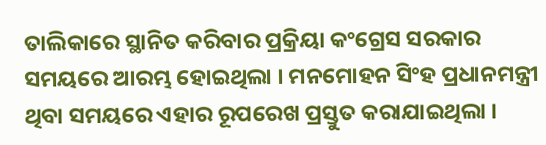ତାଲିକାରେ ସ୍ଥାନିତ କରିବାର ପ୍ରକ୍ରିୟା କଂଗ୍ରେସ ସରକାର ସମୟରେ ଆରମ୍ଭ ହୋଇଥିଲା । ମନମୋହନ ସିଂହ ପ୍ରଧାନମନ୍ତ୍ରୀ ଥିବା ସମୟରେ ଏହାର ରୂପରେଖ ପ୍ରସ୍ତୁତ କରାଯାଇଥିଲା ।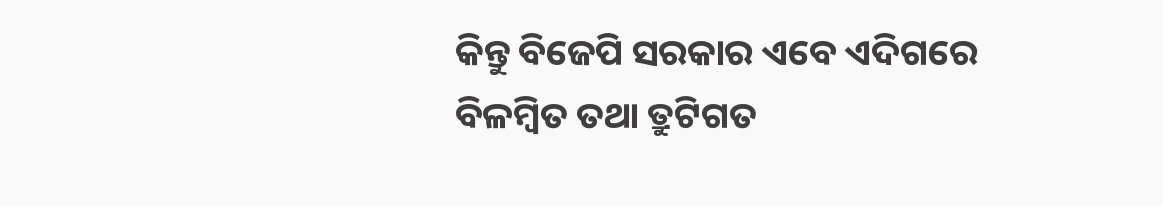କିନ୍ତୁ ବିଜେପି ସରକାର ଏବେ ଏଦିଗରେ ବିଳମ୍ବିତ ତଥା ତ୍ରୁଟିଗତ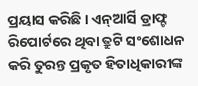ପ୍ରୟାସ କରିଛି । ଏନ୍ଆର୍ସି ଡ୍ରାଫ୍ଟ ରିପୋର୍ଟରେ ଥିବା ତ୍ରୁଟି ସଂଶୋଧନ କରି ତୁରନ୍ତ ପ୍ରକୃତ ହିତାଧିକାରୀଙ୍କ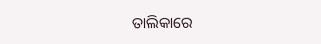ତାଲିକାରେ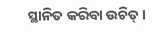ସ୍ଥାନିତ କରିବା ଉଚିତ୍ ।